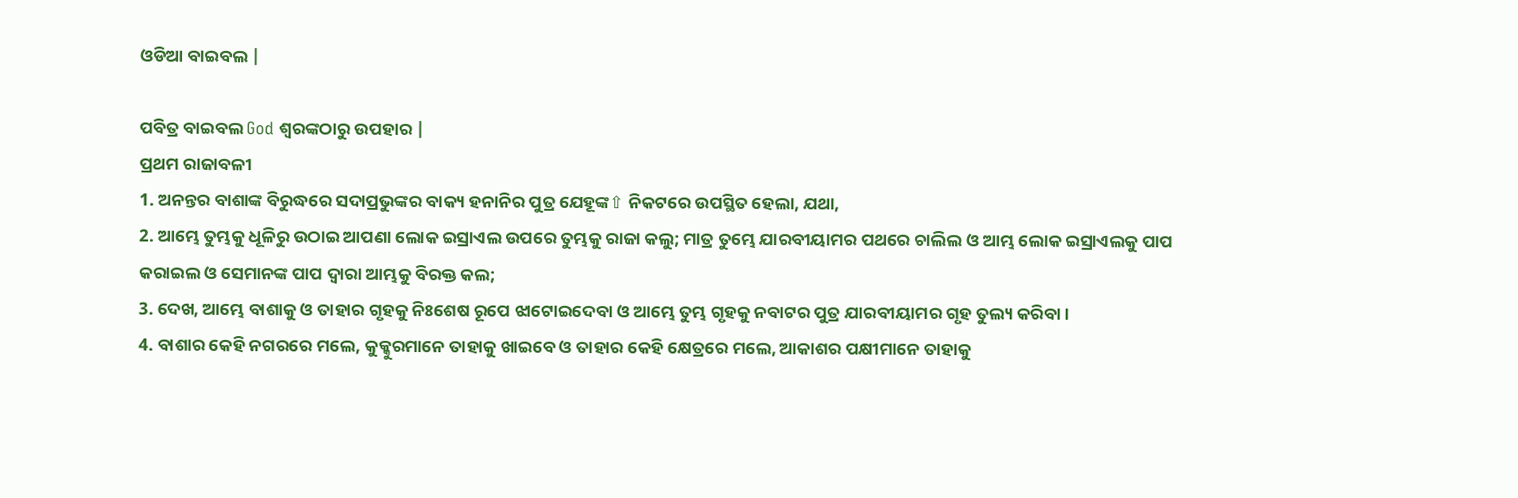ଓଡିଆ ବାଇବଲ |

ପବିତ୍ର ବାଇବଲ God ଶ୍ବରଙ୍କଠାରୁ ଉପହାର |
ପ୍ରଥମ ରାଜାବଳୀ
1. ଅନନ୍ତର ବାଶାଙ୍କ ବିରୁଦ୍ଧରେ ସଦାପ୍ରଭୁଙ୍କର ବାକ୍ୟ ହନାନିର ପୁତ୍ର ଯେହୂଙ୍କ⇧ ନିକଟରେ ଉପସ୍ଥିତ ହେଲା, ଯଥା,
2. ଆମ୍ଭେ ତୁମ୍ଭକୁ ଧୂଳିରୁ ଉଠାଇ ଆପଣା ଲୋକ ଇସ୍ରାଏଲ ଉପରେ ତୁମ୍ଭକୁ ରାଜା କଲୁ; ମାତ୍ର ତୁମ୍ଭେ ଯାରବୀୟାମର ପଥରେ ଚାଲିଲ ଓ ଆମ୍ଭ ଲୋକ ଇସ୍ରାଏଲକୁ ପାପ କରାଇଲ ଓ ସେମାନଙ୍କ ପାପ ଦ୍ଵାରା ଆମ୍ଭକୁ ବିରକ୍ତ କଲ;
3. ଦେଖ, ଆମ୍ଭେ ବାଶାକୁ ଓ ତାହାର ଗୃହକୁ ନିଃଶେଷ ରୂପେ ଝାଟୋଇଦେବା ଓ ଆମ୍ଭେ ତୁମ୍ଭ ଗୃହକୁ ନବାଟର ପୁତ୍ର ଯାରବୀୟାମର ଗୃହ ତୁଲ୍ୟ କରିବା ।
4. ବାଶାର କେହି ନଗରରେ ମଲେ, କୁକ୍କୁରମାନେ ତାହାକୁ ଖାଇବେ ଓ ତାହାର କେହି କ୍ଷେତ୍ରରେ ମଲେ, ଆକାଶର ପକ୍ଷୀମାନେ ତାହାକୁ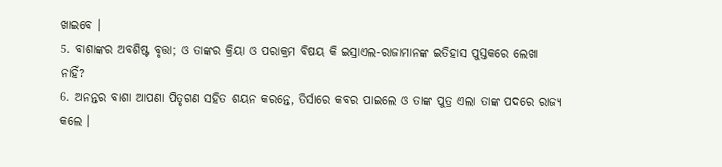ଖାଇବେ ।
5. ବାଶାଙ୍କର ଅବଶିଷ୍ଟ ବୃତ୍ତା; ଓ ତାଙ୍କର କ୍ରିୟା ଓ ପରାକ୍ରମ ବିଷୟ କି ଇସ୍ରାଏଲ-ରାଜାମାନଙ୍କ ଇତିହାସ ପୁସ୍ତକରେ ଲେଖା ନାହିଁ?
6. ଅନନ୍ତର ବାଶା ଆପଣା ପିତୃଗଣ ସହିତ ଶୟନ କରନ୍ତେ, ତିର୍ସାରେ କବର ପାଇଲେ ଓ ତାଙ୍କ ପୁତ୍ର ଏଲା ତାଙ୍କ ପଦରେ ରାଜ୍ୟ କଲେ ।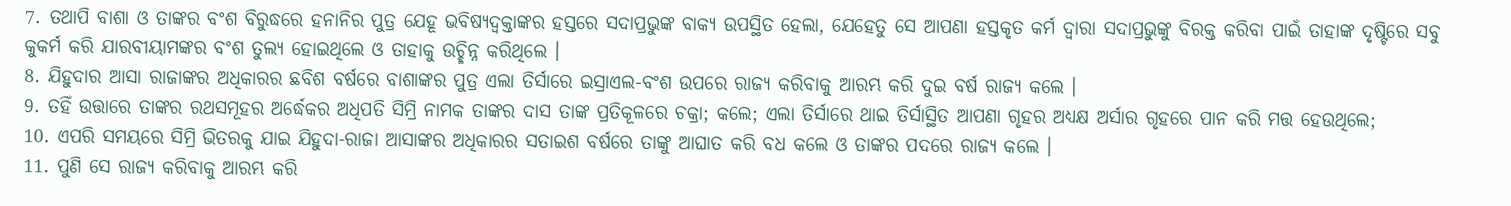7. ତଥାପି ବାଶା ଓ ତାଙ୍କର ବଂଶ ବିରୁଦ୍ଧରେ ହନାନିର ପୁତ୍ର ଯେହୂ ଭବିଷ୍ୟଦ୍ବକ୍ତାଙ୍କର ହସ୍ତରେ ସଦାପ୍ରଭୁଙ୍କ ବାକ୍ୟ ଉପସ୍ଥିତ ହେଲା, ଯେହେତୁ ସେ ଆପଣା ହସ୍ତକୃତ କର୍ମ ଦ୍ଵାରା ସଦାପ୍ରଭୁଙ୍କୁ ବିରକ୍ତ କରିବା ପାଇଁ ତାହାଙ୍କ ଦୃଷ୍ଟିରେ ସବୁ କୁକର୍ମ କରି ଯାରବୀୟାମଙ୍କର ବଂଶ ତୁଲ୍ୟ ହୋଇଥିଲେ ଓ ତାହାକୁ ଉଚ୍ଛିନ୍ନ କରିଥିଲେ ।
8. ଯିହୁଦାର ଆସା ରାଜାଙ୍କର ଅଧିକାରର ଛବିଶ ବର୍ଷରେ ବାଶାଙ୍କର ପୁତ୍ର ଏଲା ତିର୍ସାରେ ଇସ୍ରାଏଲ-ବଂଶ ଉପରେ ରାଜ୍ୟ କରିବାକୁ ଆରମ୍ଭ କରି ଦୁଇ ବର୍ଷ ରାଜ୍ୟ କଲେ ।
9. ତହିଁ ଉତ୍ତାରେ ତାଙ୍କର ରଥସମୂହର ଅର୍ଦ୍ଧେକର ଅଧିପତି ସିମ୍ରି ନାମକ ତାଙ୍କର ଦାସ ତାଙ୍କ ପ୍ରତିକୂଳରେ ଚକ୍ରା; କଲେ; ଏଲା ତିର୍ସାରେ ଥାଇ ତିର୍ସାସ୍ଥିତ ଆପଣା ଗୃହର ଅଧ୍ୟକ୍ଷ ଅର୍ସାର ଗୃହରେ ପାନ କରି ମତ୍ତ ହେଉଥିଲେ;
10. ଏପରି ସମୟରେ ସିମ୍ରି ଭିତରକୁ ଯାଇ ଯିହୁଦା-ରାଜା ଆସାଙ୍କର ଅଧିକାରର ସତାଇଶ ବର୍ଷରେ ତାଙ୍କୁ ଆଘାତ କରି ବଧ କଲେ ଓ ତାଙ୍କର ପଦରେ ରାଜ୍ୟ କଲେ ।
11. ପୁଣି ସେ ରାଜ୍ୟ କରିବାକୁ ଆରମ୍ଭ କରି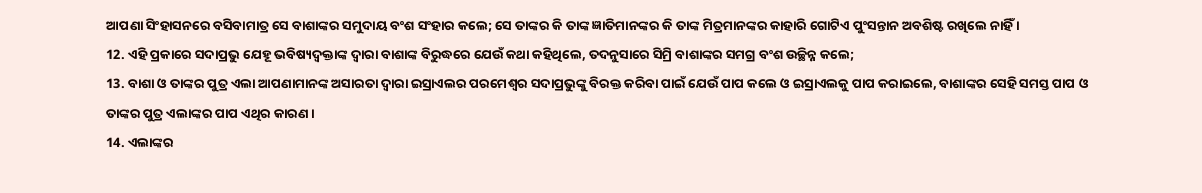ଆପଣା ସିଂହାସନରେ ବସିବାମାତ୍ର ସେ ବାଶାଙ୍କର ସମୁଦାୟ ବଂଶ ସଂହାର କଲେ; ସେ ତାଙ୍କର କି ତାଙ୍କ ଜ୍ଞାତିମାନଙ୍କର କି ତାଙ୍କ ମିତ୍ରମାନଙ୍କର କାହାରି ଗୋଟିଏ ପୁଂସନ୍ତାନ ଅବଶିଷ୍ଟ ରଖିଲେ ନାହିଁ ।
12. ଏହି ପ୍ରକାରେ ସଦାପ୍ରଭୁ ଯେହୂ ଭବିଷ୍ୟଦ୍ବକ୍ତାଙ୍କ ଦ୍ଵାରା ବାଶାଙ୍କ ବିରୁଦ୍ଧରେ ଯେଉଁ କଥା କହିଥିଲେ, ତଦନୁସାରେ ସିମ୍ରି ବାଶାଙ୍କର ସମଗ୍ର ବଂଶ ଉଚ୍ଛିନ୍ନ କଲେ;
13. ବାଶା ଓ ତାଙ୍କର ପୁତ୍ର ଏଲା ଆପଣାମାନଙ୍କ ଅସାରତା ଦ୍ଵାରା ଇସ୍ରାଏଲର ପରମେଶ୍ଵର ସଦାପ୍ରଭୁଙ୍କୁ ବିରକ୍ତ କରିବା ପାଇଁ ଯେଉଁ ପାପ କଲେ ଓ ଇସ୍ରାଏଲକୁ ପାପ କରାଇଲେ, ବାଶାଙ୍କର ସେହି ସମସ୍ତ ପାପ ଓ ତାଙ୍କର ପୁତ୍ର ଏଲାଙ୍କର ପାପ ଏଥିର କାରଣ ।
14. ଏଲାଙ୍କର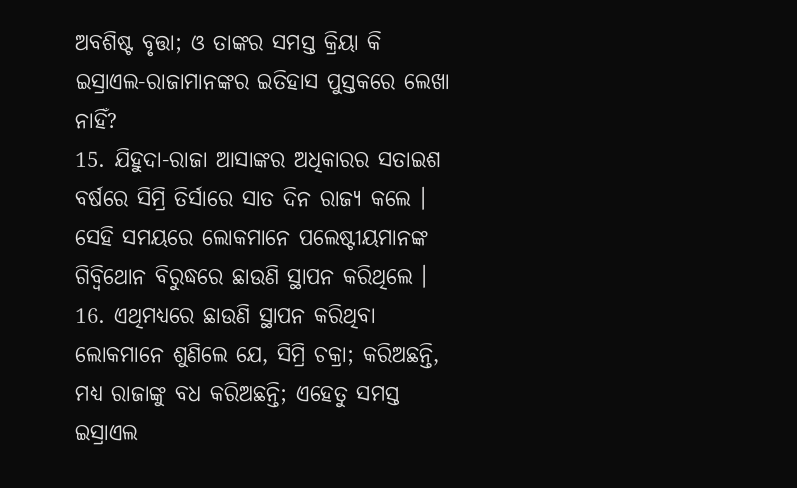ଅବଶିଷ୍ଟ ବୃତ୍ତା; ଓ ତାଙ୍କର ସମସ୍ତ କ୍ରିୟା କି ଇସ୍ରାଏଲ-ରାଜାମାନଙ୍କର ଇତିହାସ ପୁସ୍ତକରେ ଲେଖା ନାହିଁ?
15. ଯିହୁଦା-ରାଜା ଆସାଙ୍କର ଅଧିକାରର ସତାଇଶ ବର୍ଷରେ ସିମ୍ରି ତିର୍ସାରେ ସାତ ଦିନ ରାଜ୍ୟ କଲେ । ସେହି ସମୟରେ ଲୋକମାନେ ପଲେଷ୍ଟୀୟମାନଙ୍କ ଗିବ୍ବିଥୋନ ବିରୁଦ୍ଧରେ ଛାଉଣି ସ୍ଥାପନ କରିଥିଲେ ।
16. ଏଥିମଧ୍ୟରେ ଛାଉଣି ସ୍ଥାପନ କରିଥିବା ଲୋକମାନେ ଶୁଣିଲେ ଯେ, ସିମ୍ରି ଚକ୍ରା; କରିଅଛନ୍ତି, ମଧ୍ୟ ରାଜାଙ୍କୁ ବଧ କରିଅଛନ୍ତି; ଏହେତୁ ସମସ୍ତ ଇସ୍ରାଏଲ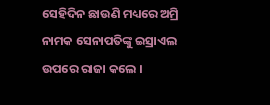ସେହିଦିନ ଛାଉଣି ମଧ୍ୟରେ ଅମ୍ରି ନାମକ ସେନାପତିଙ୍କୁ ଇସ୍ରାଏଲ ଉପରେ ରାଜା କଲେ ।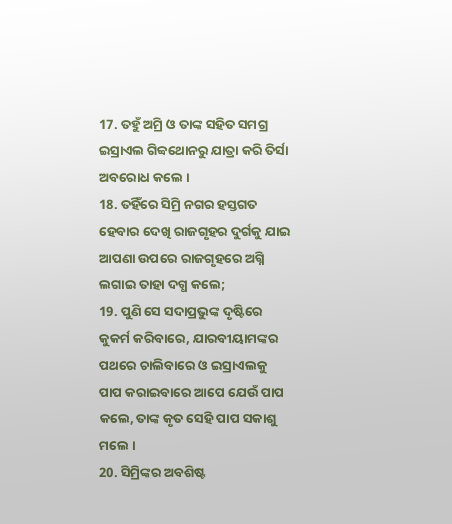17. ତହୁଁ ଅମ୍ରି ଓ ତାଙ୍କ ସହିତ ସମଗ୍ର ଇସ୍ରାଏଲ ଗିବ୍ବଥୋନରୁ ଯାତ୍ରା କରି ତିର୍ସା ଅବରୋଧ କଲେ ।
18. ତହିଁରେ ସିମ୍ରି ନଗର ହସ୍ତଗତ ହେବାର ଦେଖି ରାଜଗୃହର ଦୁର୍ଗକୁ ଯାଇ ଆପଣା ଉପରେ ରାଜଗୃହରେ ଅଗ୍ନି ଲଗାଇ ତାହା ଦଗ୍ଧ କଲେ;
19. ପୁଣି ସେ ସଦାପ୍ରଭୁଙ୍କ ଦୃଷ୍ଟିରେ କୁକର୍ମ କରିବାରେ, ଯାରବୀୟାମଙ୍କର ପଥରେ ଚାଲିବାରେ ଓ ଇସ୍ରାଏଲକୁ ପାପ କରାଇବାରେ ଆପେ ଯେଉଁ ପାପ କଲେ, ତାଙ୍କ କୃତ ସେହି ପାପ ସକାଶୁ ମଲେ ।
20. ସିମ୍ରିଙ୍କର ଅବଶିଷ୍ଟ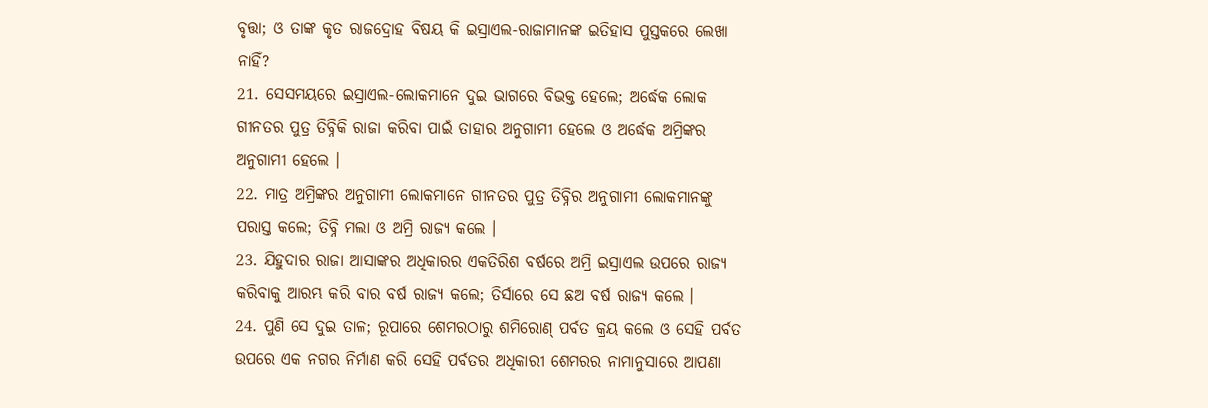ବୃତ୍ତା; ଓ ତାଙ୍କ କୃତ ରାଜଦ୍ରୋହ ବିଷୟ କି ଇସ୍ରାଏଲ-ରାଜାମାନଙ୍କ ଇତିହାସ ପୁସ୍ତକରେ ଲେଖା ନାହିଁ?
21. ସେସମୟରେ ଇସ୍ରାଏଲ-ଲୋକମାନେ ଦୁଇ ଭାଗରେ ବିଭକ୍ତ ହେଲେ; ଅର୍ଦ୍ଧେକ ଲୋକ ଗୀନତର ପୁତ୍ର ତିବ୍ନିକି ରାଜା କରିବା ପାଇଁ ତାହାର ଅନୁଗାମୀ ହେଲେ ଓ ଅର୍ଦ୍ଧେକ ଅମ୍ରିଙ୍କର ଅନୁଗାମୀ ହେଲେ ।
22. ମାତ୍ର ଅମ୍ରିଙ୍କର ଅନୁଗାମୀ ଲୋକମାନେ ଗୀନତର ପୁତ୍ର ତିବ୍ନିର ଅନୁଗାମୀ ଲୋକମାନଙ୍କୁ ପରାସ୍ତ କଲେ; ତିବ୍ନି ମଲା ଓ ଅମ୍ରି ରାଜ୍ୟ କଲେ ।
23. ଯିହୁଦାର ରାଜା ଆସାଙ୍କର ଅଧିକାରର ଏକତିରିଶ ବର୍ଷରେ ଅମ୍ରି ଇସ୍ରାଏଲ ଉପରେ ରାଜ୍ୟ କରିବାକୁ ଆରମ୍ଭ କରି ବାର ବର୍ଷ ରାଜ୍ୟ କଲେ; ତିର୍ସାରେ ସେ ଛଅ ବର୍ଷ ରାଜ୍ୟ କଲେ ।
24. ପୁଣି ସେ ଦୁଇ ତାଳ; ରୂପାରେ ଶେମରଠାରୁ ଶମିରୋଣ୍ ପର୍ବତ କ୍ରୟ କଲେ ଓ ସେହି ପର୍ବତ ଉପରେ ଏକ ନଗର ନିର୍ମାଣ କରି ସେହି ପର୍ବତର ଅଧିକାରୀ ଶେମରର ନାମାନୁସାରେ ଆପଣା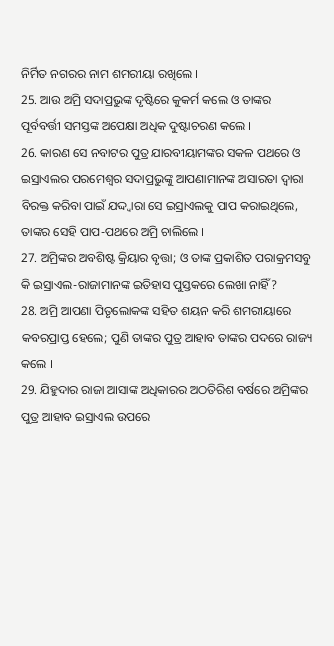ନିର୍ମିତ ନଗରର ନାମ ଶମରୀୟା ରଖିଲେ ।
25. ଆଉ ଅମ୍ରି ସଦାପ୍ରଭୁଙ୍କ ଦୃଷ୍ଟିରେ କୁକର୍ମ କଲେ ଓ ତାଙ୍କର ପୂର୍ବବର୍ତ୍ତୀ ସମସ୍ତଙ୍କ ଅପେକ୍ଷା ଅଧିକ ଦୁଷ୍ଟାଚରଣ କଲେ ।
26. କାରଣ ସେ ନବାଟର ପୁତ୍ର ଯାରବୀୟାମଙ୍କର ସକଳ ପଥରେ ଓ ଇସ୍ରାଏଲର ପରମେଶ୍ଵର ସଦାପ୍ରଭୁଙ୍କୁ ଆପଣାମାନଙ୍କ ଅସାରତା ଦ୍ଵାରା ବିରକ୍ତ କରିବା ପାଇଁ ଯଦ୍ଦ୍ଵାରା ସେ ଇସ୍ରାଏଲକୁ ପାପ କରାଇଥିଲେ, ତାଙ୍କର ସେହି ପାପ-ପଥରେ ଅମ୍ରି ଚାଲିଲେ ।
27. ଅମ୍ରିଙ୍କର ଅବଶିଷ୍ଟ କ୍ରିୟାର ବୃତ୍ତା; ଓ ତାଙ୍କ ପ୍ରକାଶିତ ପରାକ୍ରମସବୁ କି ଇସ୍ରାଏଲ-ରାଜାମାନଙ୍କ ଇତିହାସ ପୁସ୍ତକରେ ଲେଖା ନାହିଁ?
28. ଅମ୍ରି ଆପଣା ପିତୃଲୋକଙ୍କ ସହିତ ଶୟନ କରି ଶମରୀୟାରେ କବରପ୍ରାପ୍ତ ହେଲେ; ପୁଣି ତାଙ୍କର ପୁତ୍ର ଆହାବ ତାଙ୍କର ପଦରେ ରାଜ୍ୟ କଲେ ।
29. ଯିହୁଦାର ରାଜା ଆସାଙ୍କ ଅଧିକାରର ଅଠତିରିଶ ବର୍ଷରେ ଅମ୍ରିଙ୍କର ପୁତ୍ର ଆହାବ ଇସ୍ରାଏଲ ଉପରେ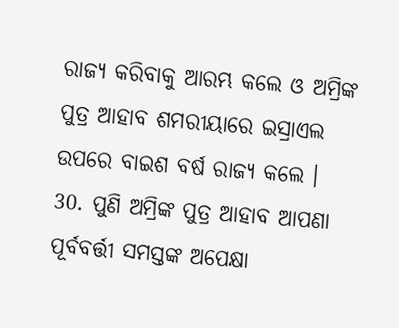ରାଜ୍ୟ କରିବାକୁ ଆରମ୍ଭ କଲେ ଓ ଅମ୍ରିଙ୍କ ପୁତ୍ର ଆହାବ ଶମରୀୟାରେ ଇସ୍ରାଏଲ ଉପରେ ବାଇଶ ବର୍ଷ ରାଜ୍ୟ କଲେ ।
30. ପୁଣି ଅମ୍ରିଙ୍କ ପୁତ୍ର ଆହାବ ଆପଣା ପୂର୍ବବର୍ତ୍ତୀ ସମସ୍ତଙ୍କ ଅପେକ୍ଷା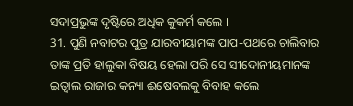ସଦାପ୍ରଭୁଙ୍କ ଦୃଷ୍ଟିରେ ଅଧିକ କୁକର୍ମ କଲେ ।
31. ପୁଣି ନବାଟର ପୁତ୍ର ଯାରବୀୟାମଙ୍କ ପାପ-ପଥରେ ଚାଲିବାର ତାଙ୍କ ପ୍ରତି ହାଲୁକା ବିଷୟ ହେଲା ପରି ସେ ସୀଦୋନୀୟମାନଙ୍କ ଇତ୍ବାଲ ରାଜାର କନ୍ୟା ଈଷେବଲକୁ ବିବାହ କଲେ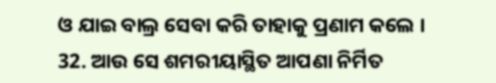ଓ ଯାଇ ବାଲ୍ର ସେବା କରି ତାହାକୁ ପ୍ରଣାମ କଲେ ।
32. ଆଉ ସେ ଶମରୀୟାସ୍ଥିତ ଆପଣା ନିର୍ମିତ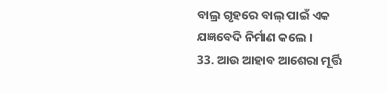ବାଲ୍ର ଗୃହରେ ବାଲ୍ ପାଇଁ ଏକ ଯଜ୍ଞବେଦି ନିର୍ମାଣ କଲେ ।
33. ଆଉ ଆହାବ ଆଶେରା ମୂର୍ତ୍ତି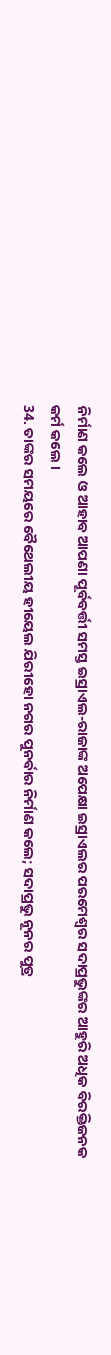ନିର୍ମାଣ କଲେ ଓ ଆହାବ ଆପଣା ପୂର୍ବବର୍ତ୍ତୀ ସମସ୍ତ ଇସ୍ରାଏଲ-ରାଜାଙ୍କ ଅପେକ୍ଷା ଇସ୍ରାଏଲର ପରମେଶ୍ଵର ସଦାପ୍ରଭୁଙ୍କର ଆହୁରି ଅଧିକ ବିରକ୍ତିଜନକ କର୍ମ କଲେ ।
34. ତାଙ୍କର ସମୟରେ ବୈଥେଲୀୟ ହୀୟେଲ ଯିରୀହୋ ନଗର ପୁନର୍ବାର ନିର୍ମାଣ କଲେ; ସଦାପ୍ରଭୁ ନୂନର ପୁତ୍ର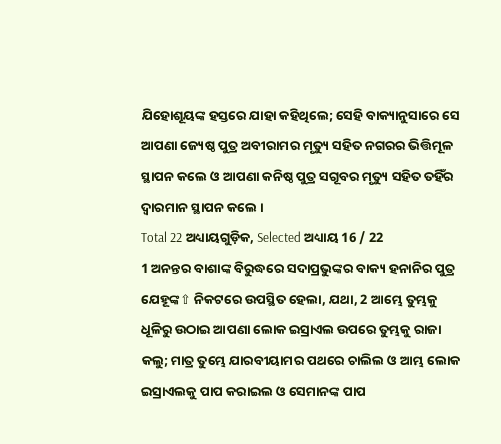ଯିହୋଶୂୟଙ୍କ ହସ୍ତରେ ଯାହା କହିଥିଲେ; ସେହି ବାକ୍ୟାନୁସାରେ ସେ ଆପଣା ଜ୍ୟେଷ୍ଠ ପୁତ୍ର ଅବୀରାମର ମୃତ୍ୟୁ ସହିତ ନଗରର ଭିତ୍ତିମୂଳ ସ୍ଥାପନ କଲେ ଓ ଆପଣା କନିଷ୍ଠ ପୁତ୍ର ସଗୂବର ମୃତ୍ୟୁ ସହିତ ତହିଁର ଦ୍ଵାରମାନ ସ୍ଥାପନ କଲେ ।
Total 22 ଅଧ୍ୟାୟଗୁଡ଼ିକ, Selected ଅଧ୍ୟାୟ 16 / 22
1 ଅନନ୍ତର ବାଶାଙ୍କ ବିରୁଦ୍ଧରେ ସଦାପ୍ରଭୁଙ୍କର ବାକ୍ୟ ହନାନିର ପୁତ୍ର ଯେହୂଙ୍କ⇧ ନିକଟରେ ଉପସ୍ଥିତ ହେଲା, ଯଥା, 2 ଆମ୍ଭେ ତୁମ୍ଭକୁ ଧୂଳିରୁ ଉଠାଇ ଆପଣା ଲୋକ ଇସ୍ରାଏଲ ଉପରେ ତୁମ୍ଭକୁ ରାଜା କଲୁ; ମାତ୍ର ତୁମ୍ଭେ ଯାରବୀୟାମର ପଥରେ ଚାଲିଲ ଓ ଆମ୍ଭ ଲୋକ ଇସ୍ରାଏଲକୁ ପାପ କରାଇଲ ଓ ସେମାନଙ୍କ ପାପ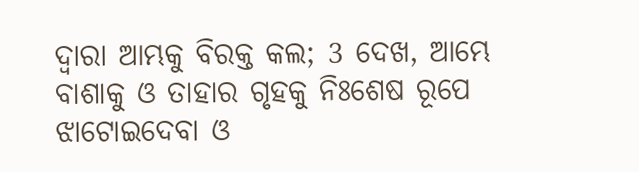ଦ୍ଵାରା ଆମ୍ଭକୁ ବିରକ୍ତ କଲ; 3 ଦେଖ, ଆମ୍ଭେ ବାଶାକୁ ଓ ତାହାର ଗୃହକୁ ନିଃଶେଷ ରୂପେ ଝାଟୋଇଦେବା ଓ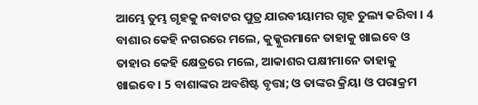ଆମ୍ଭେ ତୁମ୍ଭ ଗୃହକୁ ନବାଟର ପୁତ୍ର ଯାରବୀୟାମର ଗୃହ ତୁଲ୍ୟ କରିବା । 4 ବାଶାର କେହି ନଗରରେ ମଲେ, କୁକ୍କୁରମାନେ ତାହାକୁ ଖାଇବେ ଓ ତାହାର କେହି କ୍ଷେତ୍ରରେ ମଲେ, ଆକାଶର ପକ୍ଷୀମାନେ ତାହାକୁ ଖାଇବେ । 5 ବାଶାଙ୍କର ଅବଶିଷ୍ଟ ବୃତ୍ତା; ଓ ତାଙ୍କର କ୍ରିୟା ଓ ପରାକ୍ରମ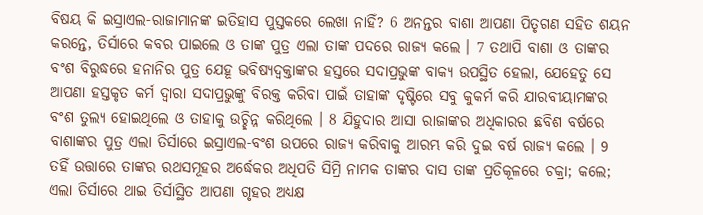ବିଷୟ କି ଇସ୍ରାଏଲ-ରାଜାମାନଙ୍କ ଇତିହାସ ପୁସ୍ତକରେ ଲେଖା ନାହିଁ? 6 ଅନନ୍ତର ବାଶା ଆପଣା ପିତୃଗଣ ସହିତ ଶୟନ କରନ୍ତେ, ତିର୍ସାରେ କବର ପାଇଲେ ଓ ତାଙ୍କ ପୁତ୍ର ଏଲା ତାଙ୍କ ପଦରେ ରାଜ୍ୟ କଲେ । 7 ତଥାପି ବାଶା ଓ ତାଙ୍କର ବଂଶ ବିରୁଦ୍ଧରେ ହନାନିର ପୁତ୍ର ଯେହୂ ଭବିଷ୍ୟଦ୍ବକ୍ତାଙ୍କର ହସ୍ତରେ ସଦାପ୍ରଭୁଙ୍କ ବାକ୍ୟ ଉପସ୍ଥିତ ହେଲା, ଯେହେତୁ ସେ ଆପଣା ହସ୍ତକୃତ କର୍ମ ଦ୍ଵାରା ସଦାପ୍ରଭୁଙ୍କୁ ବିରକ୍ତ କରିବା ପାଇଁ ତାହାଙ୍କ ଦୃଷ୍ଟିରେ ସବୁ କୁକର୍ମ କରି ଯାରବୀୟାମଙ୍କର ବଂଶ ତୁଲ୍ୟ ହୋଇଥିଲେ ଓ ତାହାକୁ ଉଚ୍ଛିନ୍ନ କରିଥିଲେ । 8 ଯିହୁଦାର ଆସା ରାଜାଙ୍କର ଅଧିକାରର ଛବିଶ ବର୍ଷରେ ବାଶାଙ୍କର ପୁତ୍ର ଏଲା ତିର୍ସାରେ ଇସ୍ରାଏଲ-ବଂଶ ଉପରେ ରାଜ୍ୟ କରିବାକୁ ଆରମ୍ଭ କରି ଦୁଇ ବର୍ଷ ରାଜ୍ୟ କଲେ । 9 ତହିଁ ଉତ୍ତାରେ ତାଙ୍କର ରଥସମୂହର ଅର୍ଦ୍ଧେକର ଅଧିପତି ସିମ୍ରି ନାମକ ତାଙ୍କର ଦାସ ତାଙ୍କ ପ୍ରତିକୂଳରେ ଚକ୍ରା; କଲେ; ଏଲା ତିର୍ସାରେ ଥାଇ ତିର୍ସାସ୍ଥିତ ଆପଣା ଗୃହର ଅଧ୍ୟକ୍ଷ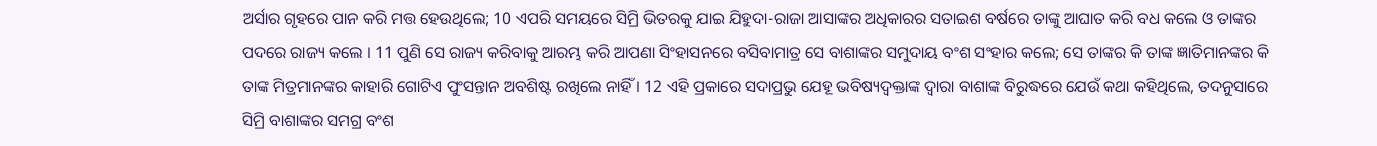ଅର୍ସାର ଗୃହରେ ପାନ କରି ମତ୍ତ ହେଉଥିଲେ; 10 ଏପରି ସମୟରେ ସିମ୍ରି ଭିତରକୁ ଯାଇ ଯିହୁଦା-ରାଜା ଆସାଙ୍କର ଅଧିକାରର ସତାଇଶ ବର୍ଷରେ ତାଙ୍କୁ ଆଘାତ କରି ବଧ କଲେ ଓ ତାଙ୍କର ପଦରେ ରାଜ୍ୟ କଲେ । 11 ପୁଣି ସେ ରାଜ୍ୟ କରିବାକୁ ଆରମ୍ଭ କରି ଆପଣା ସିଂହାସନରେ ବସିବାମାତ୍ର ସେ ବାଶାଙ୍କର ସମୁଦାୟ ବଂଶ ସଂହାର କଲେ; ସେ ତାଙ୍କର କି ତାଙ୍କ ଜ୍ଞାତିମାନଙ୍କର କି ତାଙ୍କ ମିତ୍ରମାନଙ୍କର କାହାରି ଗୋଟିଏ ପୁଂସନ୍ତାନ ଅବଶିଷ୍ଟ ରଖିଲେ ନାହିଁ । 12 ଏହି ପ୍ରକାରେ ସଦାପ୍ରଭୁ ଯେହୂ ଭବିଷ୍ୟଦ୍ବକ୍ତାଙ୍କ ଦ୍ଵାରା ବାଶାଙ୍କ ବିରୁଦ୍ଧରେ ଯେଉଁ କଥା କହିଥିଲେ, ତଦନୁସାରେ ସିମ୍ରି ବାଶାଙ୍କର ସମଗ୍ର ବଂଶ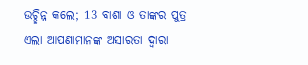ଉଚ୍ଛିନ୍ନ କଲେ; 13 ବାଶା ଓ ତାଙ୍କର ପୁତ୍ର ଏଲା ଆପଣାମାନଙ୍କ ଅସାରତା ଦ୍ଵାରା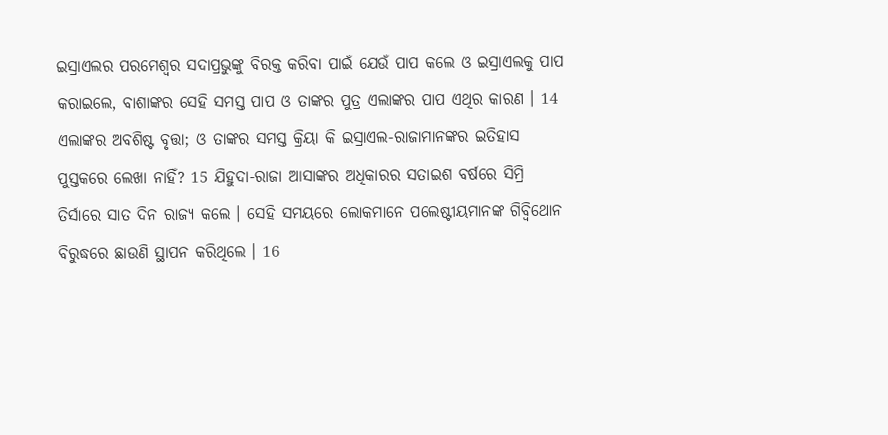ଇସ୍ରାଏଲର ପରମେଶ୍ଵର ସଦାପ୍ରଭୁଙ୍କୁ ବିରକ୍ତ କରିବା ପାଇଁ ଯେଉଁ ପାପ କଲେ ଓ ଇସ୍ରାଏଲକୁ ପାପ କରାଇଲେ, ବାଶାଙ୍କର ସେହି ସମସ୍ତ ପାପ ଓ ତାଙ୍କର ପୁତ୍ର ଏଲାଙ୍କର ପାପ ଏଥିର କାରଣ । 14 ଏଲାଙ୍କର ଅବଶିଷ୍ଟ ବୃତ୍ତା; ଓ ତାଙ୍କର ସମସ୍ତ କ୍ରିୟା କି ଇସ୍ରାଏଲ-ରାଜାମାନଙ୍କର ଇତିହାସ ପୁସ୍ତକରେ ଲେଖା ନାହିଁ? 15 ଯିହୁଦା-ରାଜା ଆସାଙ୍କର ଅଧିକାରର ସତାଇଶ ବର୍ଷରେ ସିମ୍ରି ତିର୍ସାରେ ସାତ ଦିନ ରାଜ୍ୟ କଲେ । ସେହି ସମୟରେ ଲୋକମାନେ ପଲେଷ୍ଟୀୟମାନଙ୍କ ଗିବ୍ବିଥୋନ ବିରୁଦ୍ଧରେ ଛାଉଣି ସ୍ଥାପନ କରିଥିଲେ । 16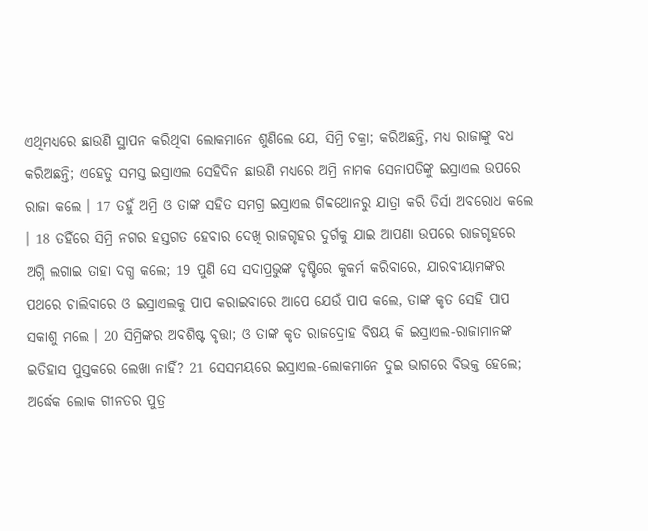ଏଥିମଧ୍ୟରେ ଛାଉଣି ସ୍ଥାପନ କରିଥିବା ଲୋକମାନେ ଶୁଣିଲେ ଯେ, ସିମ୍ରି ଚକ୍ରା; କରିଅଛନ୍ତି, ମଧ୍ୟ ରାଜାଙ୍କୁ ବଧ କରିଅଛନ୍ତି; ଏହେତୁ ସମସ୍ତ ଇସ୍ରାଏଲ ସେହିଦିନ ଛାଉଣି ମଧ୍ୟରେ ଅମ୍ରି ନାମକ ସେନାପତିଙ୍କୁ ଇସ୍ରାଏଲ ଉପରେ ରାଜା କଲେ । 17 ତହୁଁ ଅମ୍ରି ଓ ତାଙ୍କ ସହିତ ସମଗ୍ର ଇସ୍ରାଏଲ ଗିବ୍ବଥୋନରୁ ଯାତ୍ରା କରି ତିର୍ସା ଅବରୋଧ କଲେ । 18 ତହିଁରେ ସିମ୍ରି ନଗର ହସ୍ତଗତ ହେବାର ଦେଖି ରାଜଗୃହର ଦୁର୍ଗକୁ ଯାଇ ଆପଣା ଉପରେ ରାଜଗୃହରେ ଅଗ୍ନି ଲଗାଇ ତାହା ଦଗ୍ଧ କଲେ; 19 ପୁଣି ସେ ସଦାପ୍ରଭୁଙ୍କ ଦୃଷ୍ଟିରେ କୁକର୍ମ କରିବାରେ, ଯାରବୀୟାମଙ୍କର ପଥରେ ଚାଲିବାରେ ଓ ଇସ୍ରାଏଲକୁ ପାପ କରାଇବାରେ ଆପେ ଯେଉଁ ପାପ କଲେ, ତାଙ୍କ କୃତ ସେହି ପାପ ସକାଶୁ ମଲେ । 20 ସିମ୍ରିଙ୍କର ଅବଶିଷ୍ଟ ବୃତ୍ତା; ଓ ତାଙ୍କ କୃତ ରାଜଦ୍ରୋହ ବିଷୟ କି ଇସ୍ରାଏଲ-ରାଜାମାନଙ୍କ ଇତିହାସ ପୁସ୍ତକରେ ଲେଖା ନାହିଁ? 21 ସେସମୟରେ ଇସ୍ରାଏଲ-ଲୋକମାନେ ଦୁଇ ଭାଗରେ ବିଭକ୍ତ ହେଲେ; ଅର୍ଦ୍ଧେକ ଲୋକ ଗୀନତର ପୁତ୍ର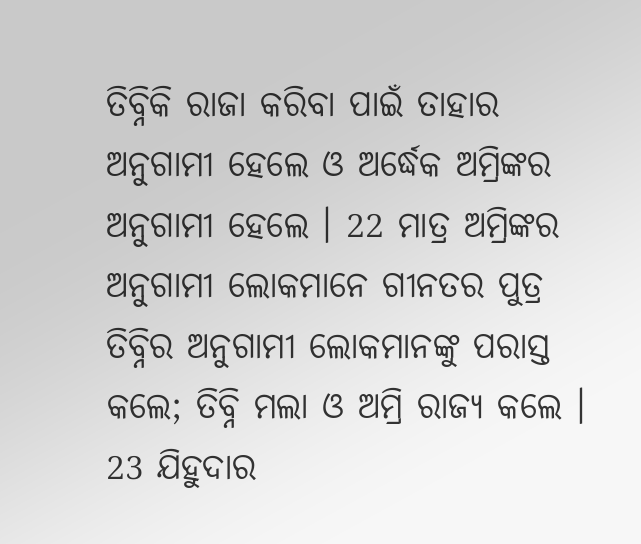ତିବ୍ନିକି ରାଜା କରିବା ପାଇଁ ତାହାର ଅନୁଗାମୀ ହେଲେ ଓ ଅର୍ଦ୍ଧେକ ଅମ୍ରିଙ୍କର ଅନୁଗାମୀ ହେଲେ । 22 ମାତ୍ର ଅମ୍ରିଙ୍କର ଅନୁଗାମୀ ଲୋକମାନେ ଗୀନତର ପୁତ୍ର ତିବ୍ନିର ଅନୁଗାମୀ ଲୋକମାନଙ୍କୁ ପରାସ୍ତ କଲେ; ତିବ୍ନି ମଲା ଓ ଅମ୍ରି ରାଜ୍ୟ କଲେ । 23 ଯିହୁଦାର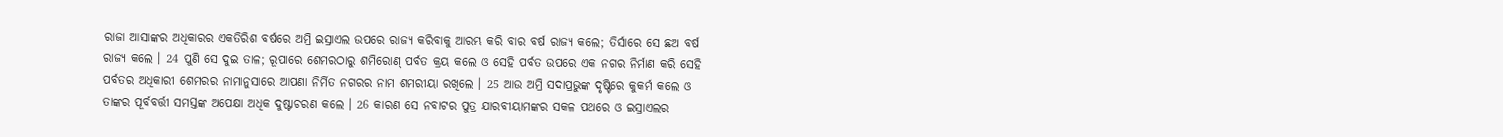ରାଜା ଆସାଙ୍କର ଅଧିକାରର ଏକତିରିଶ ବର୍ଷରେ ଅମ୍ରି ଇସ୍ରାଏଲ ଉପରେ ରାଜ୍ୟ କରିବାକୁ ଆରମ୍ଭ କରି ବାର ବର୍ଷ ରାଜ୍ୟ କଲେ; ତିର୍ସାରେ ସେ ଛଅ ବର୍ଷ ରାଜ୍ୟ କଲେ । 24 ପୁଣି ସେ ଦୁଇ ତାଳ; ରୂପାରେ ଶେମରଠାରୁ ଶମିରୋଣ୍ ପର୍ବତ କ୍ରୟ କଲେ ଓ ସେହି ପର୍ବତ ଉପରେ ଏକ ନଗର ନିର୍ମାଣ କରି ସେହି ପର୍ବତର ଅଧିକାରୀ ଶେମରର ନାମାନୁସାରେ ଆପଣା ନିର୍ମିତ ନଗରର ନାମ ଶମରୀୟା ରଖିଲେ । 25 ଆଉ ଅମ୍ରି ସଦାପ୍ରଭୁଙ୍କ ଦୃଷ୍ଟିରେ କୁକର୍ମ କଲେ ଓ ତାଙ୍କର ପୂର୍ବବର୍ତ୍ତୀ ସମସ୍ତଙ୍କ ଅପେକ୍ଷା ଅଧିକ ଦୁଷ୍ଟାଚରଣ କଲେ । 26 କାରଣ ସେ ନବାଟର ପୁତ୍ର ଯାରବୀୟାମଙ୍କର ସକଳ ପଥରେ ଓ ଇସ୍ରାଏଲର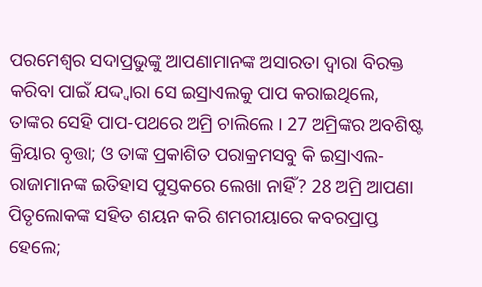ପରମେଶ୍ଵର ସଦାପ୍ରଭୁଙ୍କୁ ଆପଣାମାନଙ୍କ ଅସାରତା ଦ୍ଵାରା ବିରକ୍ତ କରିବା ପାଇଁ ଯଦ୍ଦ୍ଵାରା ସେ ଇସ୍ରାଏଲକୁ ପାପ କରାଇଥିଲେ, ତାଙ୍କର ସେହି ପାପ-ପଥରେ ଅମ୍ରି ଚାଲିଲେ । 27 ଅମ୍ରିଙ୍କର ଅବଶିଷ୍ଟ କ୍ରିୟାର ବୃତ୍ତା; ଓ ତାଙ୍କ ପ୍ରକାଶିତ ପରାକ୍ରମସବୁ କି ଇସ୍ରାଏଲ-ରାଜାମାନଙ୍କ ଇତିହାସ ପୁସ୍ତକରେ ଲେଖା ନାହିଁ? 28 ଅମ୍ରି ଆପଣା ପିତୃଲୋକଙ୍କ ସହିତ ଶୟନ କରି ଶମରୀୟାରେ କବରପ୍ରାପ୍ତ ହେଲେ;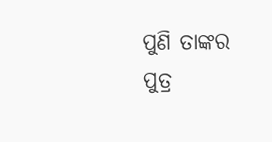ପୁଣି ତାଙ୍କର ପୁତ୍ର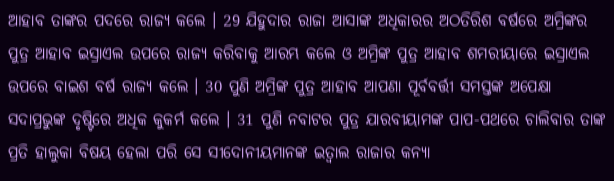ଆହାବ ତାଙ୍କର ପଦରେ ରାଜ୍ୟ କଲେ । 29 ଯିହୁଦାର ରାଜା ଆସାଙ୍କ ଅଧିକାରର ଅଠତିରିଶ ବର୍ଷରେ ଅମ୍ରିଙ୍କର ପୁତ୍ର ଆହାବ ଇସ୍ରାଏଲ ଉପରେ ରାଜ୍ୟ କରିବାକୁ ଆରମ୍ଭ କଲେ ଓ ଅମ୍ରିଙ୍କ ପୁତ୍ର ଆହାବ ଶମରୀୟାରେ ଇସ୍ରାଏଲ ଉପରେ ବାଇଶ ବର୍ଷ ରାଜ୍ୟ କଲେ । 30 ପୁଣି ଅମ୍ରିଙ୍କ ପୁତ୍ର ଆହାବ ଆପଣା ପୂର୍ବବର୍ତ୍ତୀ ସମସ୍ତଙ୍କ ଅପେକ୍ଷା ସଦାପ୍ରଭୁଙ୍କ ଦୃଷ୍ଟିରେ ଅଧିକ କୁକର୍ମ କଲେ । 31 ପୁଣି ନବାଟର ପୁତ୍ର ଯାରବୀୟାମଙ୍କ ପାପ-ପଥରେ ଚାଲିବାର ତାଙ୍କ ପ୍ରତି ହାଲୁକା ବିଷୟ ହେଲା ପରି ସେ ସୀଦୋନୀୟମାନଙ୍କ ଇତ୍ବାଲ ରାଜାର କନ୍ୟା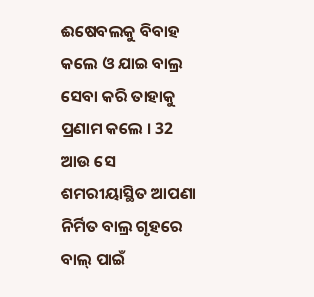ଈଷେବଲକୁ ବିବାହ କଲେ ଓ ଯାଇ ବାଲ୍ର ସେବା କରି ତାହାକୁ ପ୍ରଣାମ କଲେ । 32 ଆଉ ସେ ଶମରୀୟାସ୍ଥିତ ଆପଣା ନିର୍ମିତ ବାଲ୍ର ଗୃହରେ ବାଲ୍ ପାଇଁ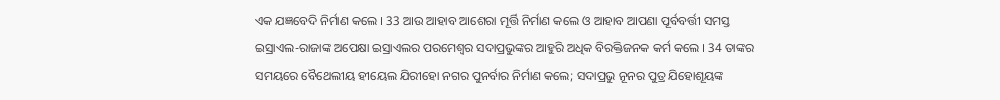ଏକ ଯଜ୍ଞବେଦି ନିର୍ମାଣ କଲେ । 33 ଆଉ ଆହାବ ଆଶେରା ମୂର୍ତ୍ତି ନିର୍ମାଣ କଲେ ଓ ଆହାବ ଆପଣା ପୂର୍ବବର୍ତ୍ତୀ ସମସ୍ତ ଇସ୍ରାଏଲ-ରାଜାଙ୍କ ଅପେକ୍ଷା ଇସ୍ରାଏଲର ପରମେଶ୍ଵର ସଦାପ୍ରଭୁଙ୍କର ଆହୁରି ଅଧିକ ବିରକ୍ତିଜନକ କର୍ମ କଲେ । 34 ତାଙ୍କର ସମୟରେ ବୈଥେଲୀୟ ହୀୟେଲ ଯିରୀହୋ ନଗର ପୁନର୍ବାର ନିର୍ମାଣ କଲେ; ସଦାପ୍ରଭୁ ନୂନର ପୁତ୍ର ଯିହୋଶୂୟଙ୍କ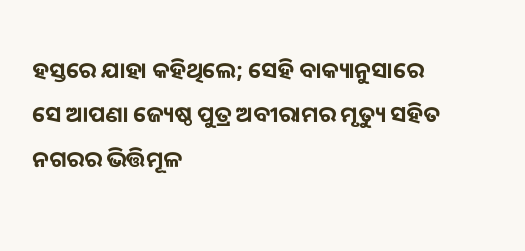ହସ୍ତରେ ଯାହା କହିଥିଲେ; ସେହି ବାକ୍ୟାନୁସାରେ ସେ ଆପଣା ଜ୍ୟେଷ୍ଠ ପୁତ୍ର ଅବୀରାମର ମୃତ୍ୟୁ ସହିତ ନଗରର ଭିତ୍ତିମୂଳ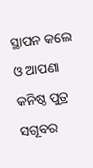ସ୍ଥାପନ କଲେ ଓ ଆପଣା କନିଷ୍ଠ ପୁତ୍ର ସଗୂବର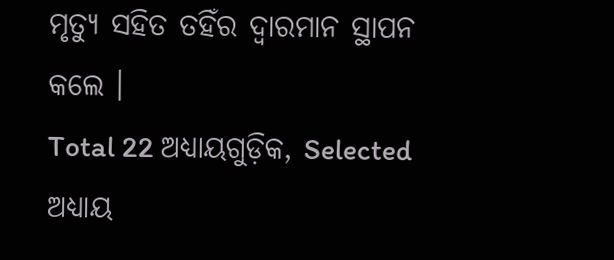ମୃତ୍ୟୁ ସହିତ ତହିଁର ଦ୍ଵାରମାନ ସ୍ଥାପନ କଲେ ।
Total 22 ଅଧ୍ୟାୟଗୁଡ଼ିକ, Selected ଅଧ୍ୟାୟ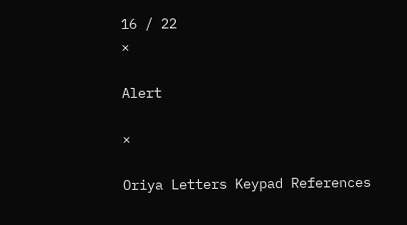16 / 22
×

Alert

×

Oriya Letters Keypad References